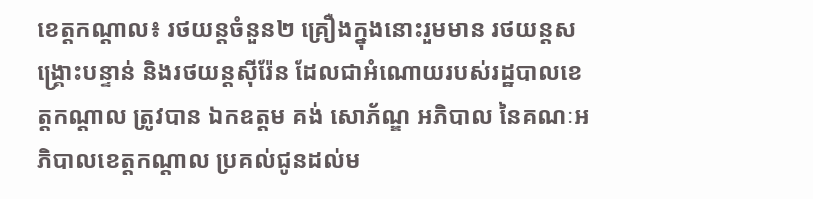ខេត្តកណ្ដាល៖ រថយន្តចំនួន២ គ្រឿងក្នុងនោះរួមមាន រថយន្តសង្គ្រោះបន្ទាន់ និងរថយន្តស៊ីរ៉ែន ដែលជាអំណោយរបស់រដ្ឋបាលខេត្តកណ្ដាល ត្រូវបាន ឯកឧត្តម គង់ សោភ័ណ្ឌ អភិបាល នៃគណៈអភិបាលខេត្តកណ្ដាល ប្រគល់ជូនដល់ម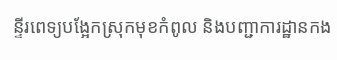ន្ទីរពេទ្យបង្អែកស្រុកមុខកំពូល និងបញ្ជាការដ្ឋានកង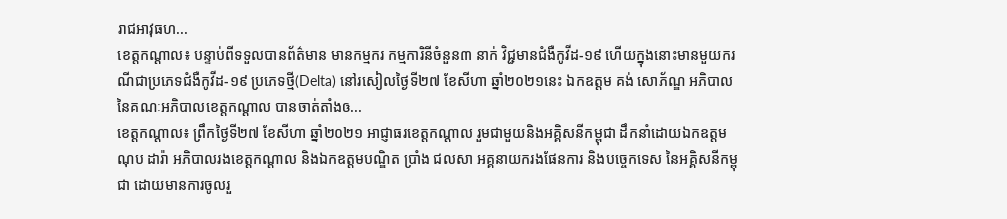រាជអាវុធហ...
ខេត្តកណ្ដាល៖ បន្ទាប់ពីទទួលបានព័ត៌មាន មានកម្មករ កម្មការិនីចំនួន៣ នាក់ វិជ្ជមានជំងឺកូវីដ-១៩ ហើយក្នុងនោះមានមួយករណីជាប្រភេទជំងឺកូវីដ-១៩ ប្រភេទថ្មី(Delta) នៅរសៀលថ្ងៃទី២៧ ខែសីហា ឆ្នាំ២០២១នេះ ឯកឧត្តម គង់ សោភ័ណ្ឌ អភិបាល នៃគណៈអភិបាលខេត្តកណ្ដាល បានចាត់តាំងឲ...
ខេត្តកណ្ដាល៖ ព្រឹកថ្ងៃទី២៧ ខែសីហា ឆ្នាំ២០២១ អាជ្ញាធរខេត្តកណ្ដាល រួមជាមួយនិងអគ្គិសនីកម្ពុជា ដឹកនាំដោយឯកឧត្តម ណុប ដារ៉ា អភិបាលរងខេត្តកណ្ដាល និងឯកឧត្តមបណ្ឌិត ប្រាំង ជលសា អគ្គនាយករងផែនការ និងបច្ចេកទេស នៃអគ្គិសនីកម្ពុជា ដោយមានការចូលរួ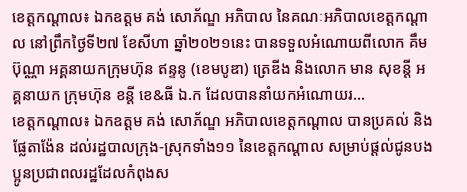ខេត្តកណ្ដាល៖ ឯកឧត្តម គង់ សោភ័ណ្ឌ អភិបាល នៃគណៈអភិបាលខេត្តកណ្តាល នៅព្រឹកថ្ងៃទី២៧ ខែសីហា ឆ្នាំ២០២១នេះ បានទទួលអំណោយពីលោក គឹម ប៊ុណ្ណា អគ្គនាយកក្រុមហ៊ុន ឥន្ទនូ (ខេមបូឌា) ត្រេឌីង និងលោក មាន សុខន្តី អគ្គនាយក ក្រុមហ៊ុន ខន្តី ខេ&ធី ឯ.ក ដែលបាននាំយកអំណោយរ...
ខេត្តកណ្ដាល៖ ឯកឧត្ដម គង់ សោភ័ណ្ឌ អភិបាលខេត្តកណ្ដាល បានប្រគល់ និងផ្លែតាង៉ែន ដល់រដ្ឋបាលក្រុង-ស្រុកទាំង១១ នៃខេត្តកណ្តាល សម្រាប់ផ្ដល់ជូនបងប្អូនប្រជាពលរដ្ឋដែលកំពុងស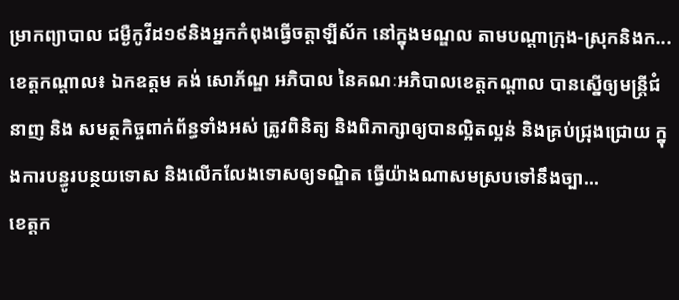ម្រាកព្យាបាល ជម្ងឺកូវីដ១៩និងអ្នកកំពុងធ្វើចត្តាឡីស័ក នៅក្នុងមណ្ឌល តាមបណ្ដាក្រុង-ស្រុកនិងក...
ខេត្តកណ្តាល៖ ឯកឧត្តម គង់ សោភ័ណ្ឌ អភិបាល នៃគណៈអភិបាលខេត្តកណ្តាល បានស្នើឲ្យមន្ត្រីជំនាញ និង សមត្ថកិច្ចពាក់ព័ន្ធទាំងអស់ ត្រូវពិនិត្យ និងពិភាក្សាឲ្យបានល្អិតល្អន់ និងគ្រប់ជ្រុងជ្រោយ ក្នុងការបន្ធូរបន្ថយទោស និងលើកលែងទោសឲ្យទណ្ឌិត ធ្វើយ៉ាងណាសមស្របទៅនឹងច្បា...
ខេត្តក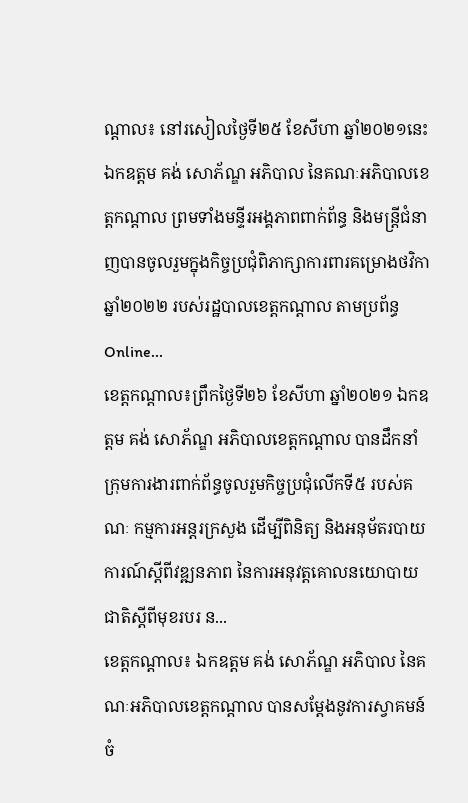ណ្តាល៖ នៅរសៀលថ្ងៃទី២៥ ខែសីហា ឆ្នាំ២០២១នេះ ឯកឧត្តម គង់ សោភ័ណ្ឌ អភិបាល នៃគណៈអភិបាលខេត្តកណ្តាល ព្រមទាំងមន្ទីរអង្គភាពពាក់ព័ន្ធ និងមន្ត្រីជំនាញបានចូលរួមក្នុងកិច្ចប្រជុំពិភាក្សាការពារគម្រោងថវិកា ឆ្នាំ២០២២ របស់រដ្ឋបាលខេត្តកណ្តាល តាមប្រព័ន្ធ Online...
ខេត្តកណ្តាល៖ព្រឹកថ្ងៃទី២៦ ខែសីហា ឆ្នាំ២០២១ ឯកឧត្តម គង់ សោភ័ណ្ឌ អភិបាលខេត្តកណ្តាល បានដឹកនាំក្រុមការងារពាក់ព័ន្ធចូលរួមកិច្ចប្រជុំលើកទី៥ របស់គណៈ កម្មការអន្តរក្រសួង ដើម្បីពិនិត្យ និងអនុម័តរបាយការណ៍ស្តីពីវឌ្ឍនភាព នៃការអនុវត្តគោលនយោបាយជាតិស្តីពីមុខរបរ ន...
ខេត្តកណ្ដាល៖ ឯកឧត្ដម គង់ សោភ័ណ្ឌ អភិបាល នៃគណៈអភិបាលខេត្តកណ្ដាល បានសម្ដែងនូវការស្វាគមន៍ ចំ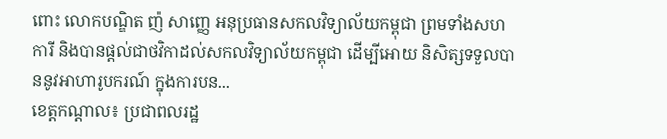ពោះ លោកបណ្ឌិត ញ៉ សាញ្ញេ អនុប្រធានសកលវិទ្យាល័យកម្ពុជា ព្រមទាំងសហការី និងបានផ្ដល់ជាថវិកាដល់សកលវិទ្យាល័យកម្ពុជា ដើម្បីអោយ និសិត្សទទួលបាននូវអាហារូបករណ៍ ក្នុងការបន...
ខេត្តកណ្ដាល៖ ប្រជាពលរដ្ឋ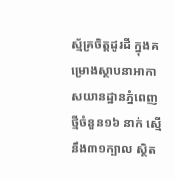ស្ម័គ្រចិត្តដូរដី ក្នុងគម្រោងស្ថាបនាអាកាសយានដ្ឋានភ្នំពេញថ្មីចំនួន១៦ នាក់ ស្មើនឹង៣១ក្បាល ស្ថិត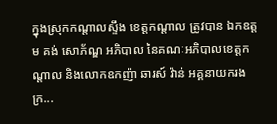ក្នុងស្រុកកណ្តាលស្ទឹង ខេត្តកណ្ដាល ត្រូវបាន ឯកឧត្តម គង់ សោភ័ណ្ឌ អភិបាល នៃគណៈអភិបាលខេត្តកណ្តាល និងលោកឧកញ៉ា ឆារស៍ វ៉ាន់ អគ្គនាយករងក្រ...